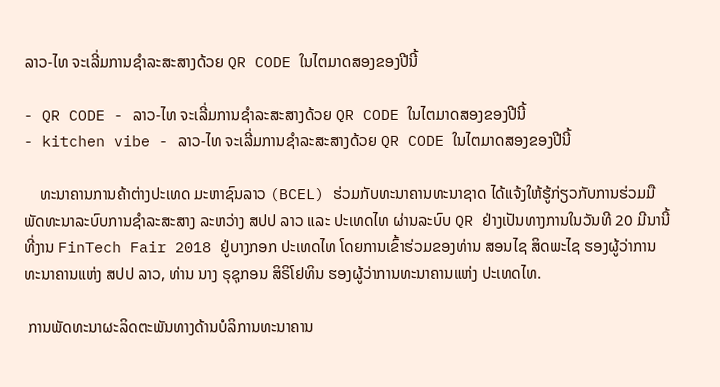ລາວ-ໄທ ຈະເລີ່ມການຊໍາລະສະສາງດ້ວຍ QR CODE ໃນໄຕມາດສອງຂອງປີນີ້

- QR CODE - ລາວ-ໄທ ຈະເລີ່ມການຊໍາລະສະສາງດ້ວຍ QR CODE ໃນໄຕມາດສອງຂອງປີນີ້
- kitchen vibe - ລາວ-ໄທ ຈະເລີ່ມການຊໍາລະສະສາງດ້ວຍ QR CODE ໃນໄຕມາດສອງຂອງປີນີ້

    ທະນາຄານການຄ້າຕ່າງປະເທດ ມະຫາຊົນລາວ (BCEL) ຮ່ວມກັບທະນາຄານທະນາຊາດ ໄດ້ແຈ້ງໃຫ້ຮູ້ກ່ຽວກັບການຮ່ວມມືພັດທະນາລະບົບການຊໍາລະສະສາງ ລະຫວ່າງ ສປປ ລາວ ແລະ ປະເທດໄທ ຜ່ານລະບົບ QR ຢ່າງເປັນທາງການໃນວັນທີ 20 ມີນານີ້ ທີ່ງານ FinTech Fair 2018 ຢູ່ບາງກອກ ປະເທດໄທ ໂດຍການເຂົ້າຮ່ວມຂອງທ່ານ ສອນໄຊ ສິດພະໄຊ ຮອງຜູ້ວ່າການທະນາຄານແຫ່ງ ສປປ ລາວ, ທ່ານ ນາງ ຣຸຊຸກອນ ສິຣິໂຢທິນ ຮອງຜູ້ວ່າການທະນາຄານແຫ່ງ ປະເທດໄທ.

 ການພັດທະນາຜະລິດຕະພັນທາງດ້ານບໍລິການທະນາຄານ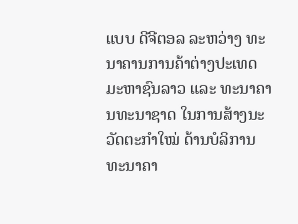ແບບ ດີຈີຕອລ ລະຫວ່າງ ທະນາຄານການຄ້າຕ່າງປະເທດ ມະຫາຊົນລາວ ແລະ ທະນາຄານທະນາຊາດ ໃນການສ້າງນະວັດຕະກໍາໃໝ່ ດ້ານບໍລິການທະນາຄາ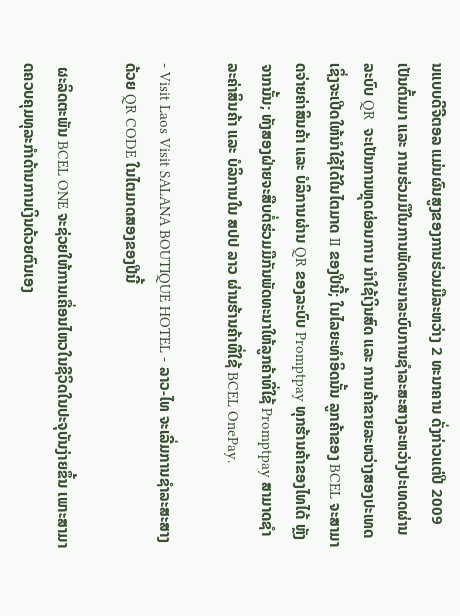ນແບບດີຈີຕອລ ແມ່ນຜົນສູງຂອງການຮ່ວມມືລະຫວ່າງ 2 ທະນາຄານ ດັ່ງກ່າວແຕ່ປີ 2009 ເປັນຕົ້ນມາ ແລະ ການຮ່ວມມືໃນການພັດທະນາລະບົບການຊໍາລະສະສາງລະຫວ່າງປະເທດຜ່ານລະບົບ QR  ຈະເປັນການຫຼຸດຜ່ອນການ ນໍາໃຊ້ເງິນສົດ ແລະ ການຄ້າຂາຍລະຫວ່າງສອງປະເທດ ເຊິ່ງຈະເປີດໃຫ້ນໍາໃຊ້ໄດ້ໃນໄຕມາດ II ຂອງປີນີ້; ໃນໄລຍະທໍາອິດນັ້ນ ລູກຄ້າຂອງ BCEL ຈະສາມາດຈ່າຍຄ່າສິນຄ້າ ແລະ ບໍລິການຜ່ານ QR ຂອງລະບົບ Promptpay ທຸກຮ້ານຄ້າຂອງໄທໄດ້ ຫຼັງຈາກນັ້ນ; ທັງສອງຝ່າຍຈະສືບຕໍ່ຮ່ວມມືກັນພັດທະນາໃຫ້ລູກຄ້າທີ່ໃຊ້ Promptpay ສາມາດຊໍາລະຄ່າສິນຄ້າ ແລະ ບໍລິການໃນ ສປປ ລາວ ຜ່ານຮ້ານຄ້າທີ່ໃຊ້ BCEL OnePay.

- Visit Laos Visit SALANA BOUTIQUE HOTEL - ລາວ-ໄທ ຈະເລີ່ມການຊໍາລະສະສາງດ້ວຍ QR CODE ໃນໄຕມາດສອງຂອງປີນີ້

 ຜະລິດຕະພັນ BCEL ONE ຈະຊ່ວຍໃຫ້ການເຄື່ອນໄຫວໃນຊີວິດໃນປະຈຸບັນງ່າຍຂຶ້ນ ເພາະສາມາດຄວບຄຸມທຸລະກໍາດ້ານການເງິນດ້ວຍຕົນເອງ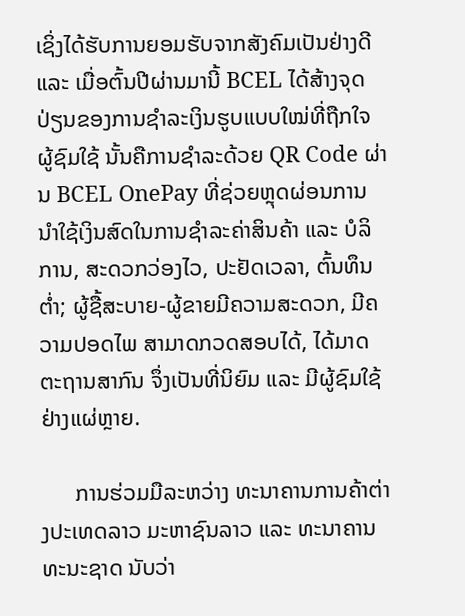ເຊິ່ງໄດ້ຮັບການຍອມຮັບຈາກສັງຄົມເປັນຢ່າງດີ ແລະ ເມື່ອຕົ້ນປີຜ່ານມານີ້ BCEL ໄດ້ສ້າງຈຸດປ່ຽນຂອງການຊໍາລະເງິນຮູບແບບໃໝ່ທີ່ຖືກໃຈຜູ້ຊົມໃຊ້ ນັ້ນຄືການຊໍາລະດ້ວຍ QR Code ຜ່ານ BCEL OnePay ທີ່ຊ່ວຍຫຼຸດຜ່ອນການນໍາໃຊ້ເງິນສົດໃນການຊໍາລະຄ່າສິນຄ້າ ແລະ ບໍລິການ, ສະດວກວ່ອງໄວ, ປະຢັດເວລາ, ຕົ້ນທຶນຕໍ່າ; ຜູ້ຊື້ສະບາຍ-ຜູ້ຂາຍມີຄວາມສະດວກ, ມີຄວາມປອດໄພ ສາມາດກວດສອບໄດ້, ໄດ້ມາດຕະຖານສາກົນ ຈຶ່ງເປັນທີ່ນິຍົມ ແລະ ມີຜູ້ຊົມໃຊ້ຢ່າງແຜ່ຫຼາຍ.

      ການຮ່ວມມືລະຫວ່າງ ທະນາຄານການຄ້າຕ່າງປະເທດລາວ ມະຫາຊົນລາວ ແລະ ທະນາຄານທະນະຊາດ ນັບວ່າ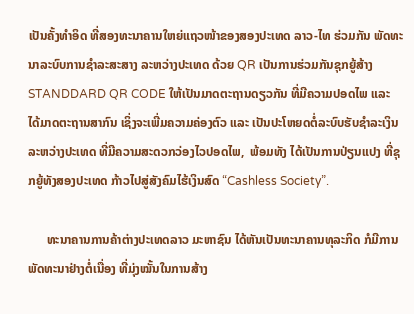ເປັນຄັ້ງທໍາອິດ ທີ່ສອງທະນາຄານໃຫຍ່ແຖວໜ້າຂອງສອງປະເທດ ລາວ-ໄທ ຮ່ວມກັນ ພັດທະນາລະບົບການຊໍາລະສະສາງ ລະຫວ່າງປະເທດ ດ້ວຍ QR ເປັນການຮ່ວມກັນຊຸກຍູ້ສ້າງ STANDDARD QR CODE ໃຫ້ເປັນມາດຕະຖານດຽວກັນ ທີ່ມີຄວາມປອດໄພ ແລະ ໄດ້ມາດຕະຖານສາກົນ ເຊິ່ງຈະເພີ່ມຄວາມຄ່ອງຕົວ ແລະ ເປັນປະໂຫຍດຕໍ່ລະບົບຮັບຊໍາລະເງິນລະຫວ່າງປະເທດ ທີ່ມີຄວາມສະດວກວ່ອງໄວປອດໄພ,  ພ້ອມທັງ ໄດ້ເປັນການປ່ຽນແປງ ທີ່ຊຸກຍູ້ທັງສອງປະເທດ ກ້າວໄປສູ່ສັງຄົມໄຮ້ເງິນສົດ “Cashless Society”.

      ທະນາຄານການຄ້າຕ່າງປະເທດລາວ ມະຫາຊົນ ໄດ້ຫັນເປັນທະນາຄານທຸລະກິດ ກໍມີການພັດທະນາຢ່າງຕໍ່ເນື່ອງ ທີ່ມຸ່ງໝັ້ນໃນການສ້າງ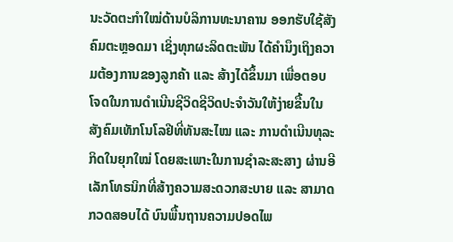ນະວັດຕະກໍາໃໝ່ດ້ານບໍລິການທະນາຄານ ອອກຮັບໃຊ້ສັງຄົມຕະຫຼອດມາ ເຊິ່ງທຸກຜະລິດຕະພັນ ໄດ້ຄໍານຶງເຖິງຄວາມຕ້ອງການຂອງລູກຄ້າ ແລະ ສ້າງໄດ້ຂຶ້ນມາ ເພື່ອຕອບໂຈດໃນການດໍາເນີນຊີວິດຊີວິດປະຈໍາວັນໃຫ້ງ່າຍຂື້ນໃນສັງຄົມເທັກໂນໂລຢີທີ່ທັນສະໄໝ ແລະ ການດໍາເນີນທຸລະກິດໃນຍຸກໃໝ່ ໂດຍສະເພາະໃນການຊໍາລະສະສາງ ຜ່ານອີເລັກໂທຣນິກທີ່ສ້າງຄວາມສະດວກສະບາຍ ແລະ ສາມາດກວດສອບໄດ້ ບົນພື້ນຖານຄວາມປອດໄພ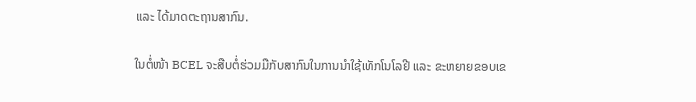ແລະ ໄດ້ມາດຕະຖານສາກົນ.

ໃນຕໍ່ໜ້າ BCEL ຈະສືບຕໍ່ຮ່ວມມືກັບສາກົນໃນການນຳໃຊ້ເທັກໂນໂລຢີ ແລະ ຂະຫຍາຍຂອບເຂ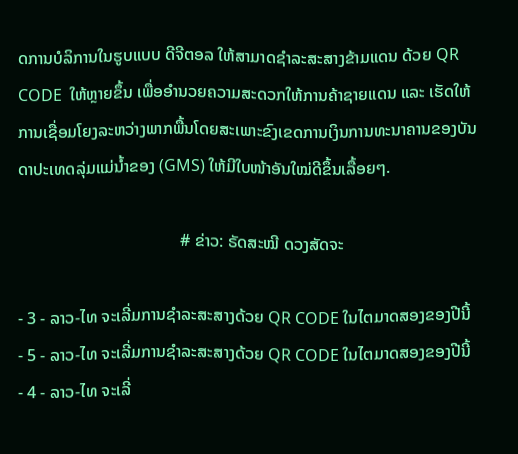ດການບໍລິການໃນຮູບແບບ ດີຈີຕອລ ໃຫ້ສາມາດຊຳລະສະສາງຂ້າມແດນ ດ້ວຍ QR CODE  ໃຫ້ຫຼາຍຂຶ້ນ ເພື່ອອຳນວຍຄວາມສະດວກໃຫ້ການຄ້າຊາຍແດນ ແລະ ເຮັດໃຫ້ການເຊື່ອມໂຍງລະຫວ່າງພາກພື້ນໂດຍສະເພາະຂົງເຂດການເງິນການທະນາຄານຂອງບັນດາປະເທດລຸ່ມແມ່ນ້ຳຂອງ (GMS) ໃຫ້ມີໃບໜ້າອັນໃໝ່ດີຂຶ້ນເລື້ອຍໆ.

                                       # ຂ່າວ: ຣັດສະໝີ ດວງສັດຈະ

- 3 - ລາວ-ໄທ ຈະເລີ່ມການຊໍາລະສະສາງດ້ວຍ QR CODE ໃນໄຕມາດສອງຂອງປີນີ້
- 5 - ລາວ-ໄທ ຈະເລີ່ມການຊໍາລະສະສາງດ້ວຍ QR CODE ໃນໄຕມາດສອງຂອງປີນີ້
- 4 - ລາວ-ໄທ ຈະເລີ່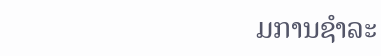ມການຊໍາລະ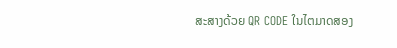ສະສາງດ້ວຍ QR CODE ໃນໄຕມາດສອງ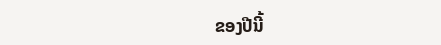ຂອງປີນີ້